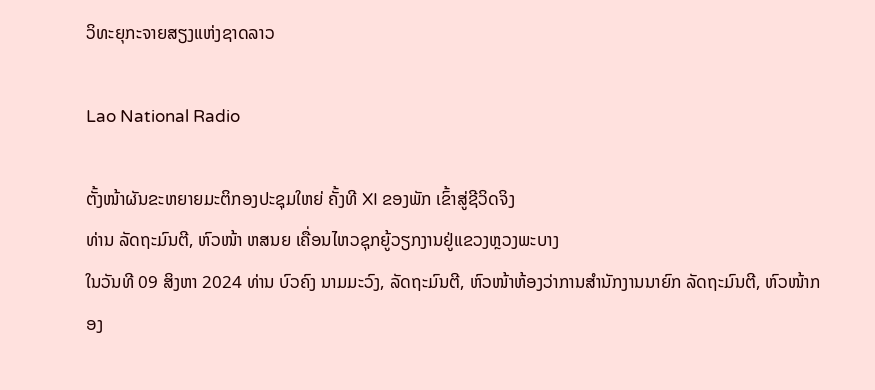ວິທະຍຸກະຈາຍສຽງແຫ່ງຊາດລາວ

Lao National Radio

ຕັ້ງໜ້າຜັນຂະຫຍາຍມະຕິກອງປະຊຸມໃຫຍ່ ຄັ້ງທີ XI ຂອງພັກ ເຂົ້າສູ່ຊີວິດຈິງ
ທ່ານ ລັດຖະມົນຕີ, ຫົວໜ້າ ຫສນຍ ເຄື່ອນໄຫວຊຸກຍູ້ວຽກງານຢູ່ແຂວງຫຼວງພະບາງ
ໃນວັນທີ 09 ສິງຫາ 2024 ທ່ານ ບົວຄົງ ນາມມະວົງ, ລັດຖະມົນຕີ, ຫົວໜ້າຫ້ອງວ່າການສຳນັກງານນາຍົກ ລັດຖະມົນຕີ, ຫົວໜ້າກອງ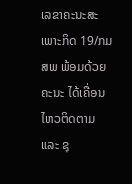ເລຂາຄະນະສະເພາະກິດ 19/ກມສພ ພ້ອມດ້ວຍຄະນະ ໄດ້ເຄື່ອນໄຫວຕິດຕາມ ແລະ ຊຸ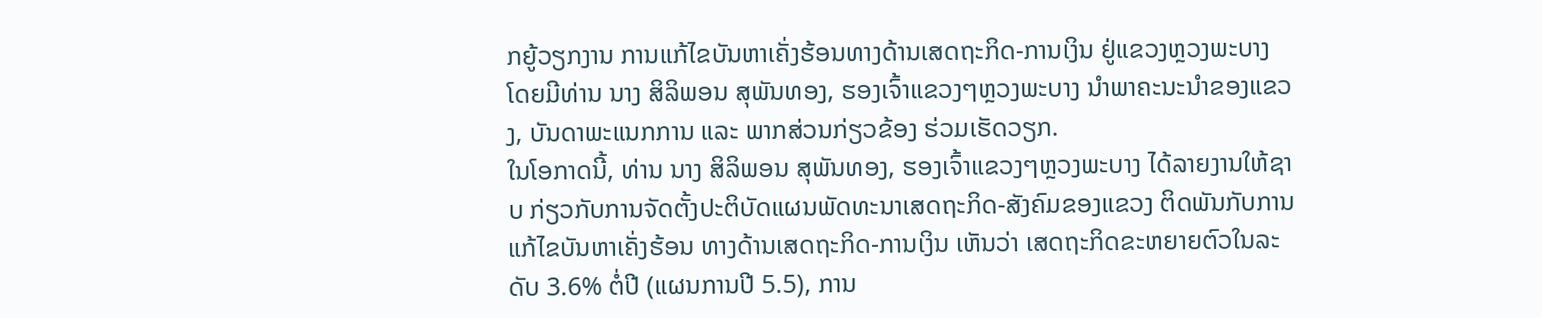ກຍູ້ວຽກງານ ການແກ້ໄຂບັນຫາເຄັ່ງຮ້ອນທາງດ້ານເສດຖະກິດ-ການເງິນ ຢູ່ແຂວງຫຼວງພະບາງ ໂດຍມີທ່ານ ນາງ ສິລິພອນ ສຸພັນທອງ, ຮອງເຈົ້າແຂວງໆຫຼວງພະບາງ ນຳພາຄະນະນຳຂອງແຂວງ, ບັນດາພະແນກການ ແລະ ພາກສ່ວນກ່ຽວຂ້ອງ ຮ່ວມເຮັດວຽກ.
ໃນໂອກາດນີ້, ທ່ານ ນາງ ສິລິພອນ ສຸພັນທອງ, ຮອງເຈົ້າແຂວງໆຫຼວງພະບາງ ໄດ້ລາຍງານໃຫ້ຊາບ ກ່ຽວກັບການຈັດຕັ້ງປະຕິບັດແຜນພັດທະນາເສດຖະກິດ-ສັງຄົມຂອງແຂວງ ຕິດພັນກັບການແກ້ໄຂບັນຫາເຄັ່ງຮ້ອນ ທາງດ້ານເສດຖະກິດ-ການເງິນ ເຫັນວ່າ ເສດຖະກິດຂະຫຍາຍຕົວໃນລະດັບ 3.6% ຕໍ່ປີ (ແຜນການປີ 5.5), ການ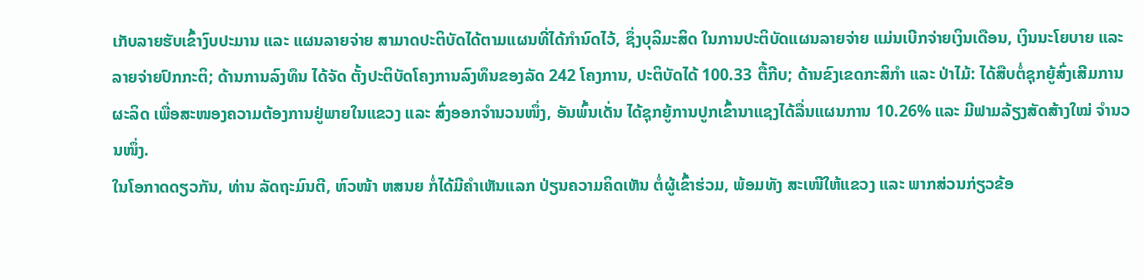ເກັບລາຍຮັບເຂົ້າງົບປະມານ ແລະ ແຜນລາຍຈ່າຍ ສາມາດປະຕິບັດໄດ້ຕາມແຜນທີ່ໄດ້ກໍານົດໄວ້, ຊຶ່ງບຸລິມະສິດ ໃນການປະຕິບັດແຜນລາຍຈ່າຍ ແມ່ນເບີກຈ່າຍເງິນເດືອນ, ເງິນນະໂຍບາຍ ແລະ ລາຍຈ່າຍປົກກະຕິ; ດ້ານການລົງທຶນ ໄດ້ຈັດ ຕັ້ງປະຕິບັດໂຄງການລົງທຶນຂອງລັດ 242 ໂຄງການ, ປະຕິບັດໄດ້ 100.33 ຕື້ກີບ; ດ້ານຂົງເຂດກະສິກໍາ ແລະ ປ່າໄມ້: ໄດ້ສືບຕໍ່ຊຸກຍູ້ສົ່ງເສີມການຜະລິດ ເພື່ອສະໜອງຄວາມຕ້ອງການຢູ່ພາຍໃນແຂວງ ແລະ ສົ່ງອອກຈຳນວນໜຶ່ງ, ອັນພົ້ນເດັ່ນ ໄດ້ຊຸກຍູ້ການປູກເຂົ້ານາແຊງໄດ້ລື່ນແຜນການ 10.26% ແລະ ມີຟາມລ້ຽງສັດສ້າງໃໝ່ ຈໍານວນໜຶ່ງ.
ໃນໂອກາດດຽວກັນ, ທ່ານ ລັດຖະມົນຕີ, ຫົວໜ້າ ຫສນຍ ກໍ່ໄດ້ມີຄຳເຫັນແລກ ປ່ຽນຄວາມຄິດເຫັນ ຕໍ່ຜູ້ເຂົ້າຮ່ວມ, ພ້ອມທັງ ສະເໜີໃຫ້ແຂວງ ແລະ ພາກສ່ວນກ່ຽວຂ້ອ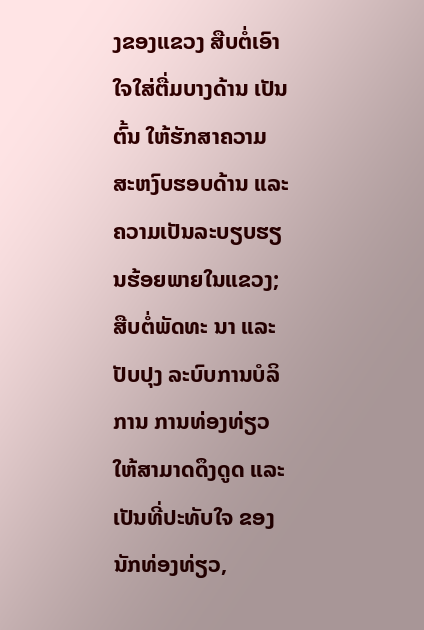ງຂອງແຂວງ ສືບຕໍ່ເອົາໃຈໃສ່ຕື່ມບາງດ້ານ ເປັນຕົ້ນ ໃຫ້ຮັກສາຄວາມສະຫງົບຮອບດ້ານ ແລະ ຄວາມເປັນລະບຽບຮຽນຮ້ອຍພາຍໃນແຂວງ; ສືບຕໍ່ພັດທະ ນາ ແລະ ປັບປຸງ ລະບົບການບໍລິການ ການທ່ອງທ່ຽວ ໃຫ້ສາມາດດຶງດູດ ແລະ ເປັນທີ່ປະທັບໃຈ ຂອງນັກທ່ອງທ່ຽວ,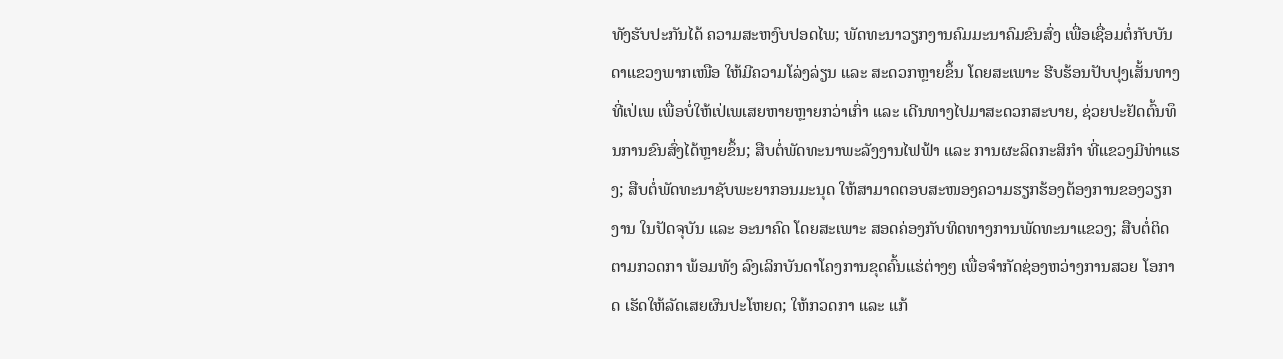ທັງຮັບປະກັນໄດ້ ຄວາມສະຫງົບປອດໄພ; ພັດທະນາວຽກງານຄົມມະນາຄົມຂົນສົ່ງ ເພື່ອເຊື່ອມຕໍ່ກັບບັນດາແຂວງພາກເໜືອ ໃຫ້ມີຄວາມໂລ່ງລ່ຽນ ແລະ ສະດວກຫຼາຍຂຶ້ນ ໂດຍສະເພາະ ຮີບຮ້ອນປັບປຸງເສັ້ນທາງທີ່ເປ່ເພ ເພື່ອບໍ່ໃຫ້ເປ່ເພເສຍຫາຍຫຼາຍກວ່າເກົ່າ ແລະ ເດີນທາງໄປມາສະດວກສະບາຍ, ຊ່ວຍປະຢັດຕົ້ນທຶນການຂົນສົ່ງໄດ້ຫຼາຍຂຶ້ນ; ສືບຕໍ່ພັດທະນາພະລັງງານໄຟຟ້າ ແລະ ການຜະລິດກະສິກຳ ທີ່ແຂວງມີທ່າແຮງ; ສືບຕໍ່ພັດທະນາຊັບພະຍາກອນມະນຸດ ໃຫ້ສາມາດຕອບສະໜອງຄວາມຮຽກຮ້ອງຕ້ອງການຂອງວຽກງານ ໃນປັດຈຸບັນ ແລະ ອະນາຄົດ ໂດຍສະເພາະ ສອດຄ່ອງກັບທິດທາງການພັດທະນາແຂວງ; ສືບຕໍ່ຕິດ ຕາມກວດກາ ພ້ອມທັງ ລົງເລິກບັນດາໂຄງການຂຸດຄົ້ນແຮ່ຕ່າງໆ ເພື່ອຈຳກັດຊ່ອງຫວ່າງການສວຍ ໂອກາດ ເຮັດໃຫ້ລັດເສຍຜົນປະໂຫຍດ; ໃຫ້ກວດກາ ແລະ ແກ້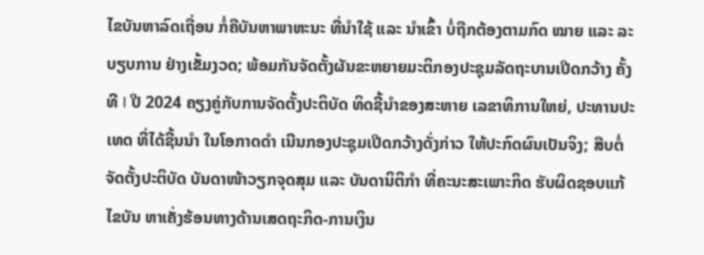ໄຂບັນຫາລົດເຖື່ອນ ກໍ່ຄືບັນຫາພາຫະນະ ທີ່ນຳໃຊ້ ແລະ ນຳເຂົ້າ ບໍ່ຖືກຕ້ອງຕາມກົດ ໝາຍ ແລະ ລະບຽບການ ຢ່າງເຂັ້ມງວດ; ພ້ອມກັນຈັດຕັ້ງຜັນຂະຫຍາຍມະຕິກອງປະຊຸມລັດຖະບານເປີດກວ້າງ ຄັ້ງທີ I ປີ 2024 ຄຽງຄູ່ກັບການຈັດຕັ້ງປະຕິບັດ ທິດຊີ້ນໍາຂອງສະຫາຍ ເລຂາທິການໃຫຍ່, ປະທານປະເທດ ທີ່ໄດ້ຊີ້ນນຳ ໃນໂອກາດດຳ ເນີນກອງປະຊຸມເປີດກວ້າງດັ່ງກ່າວ ໃຫ້ປະກົດຜົນເປັນຈິງ; ສືບຕໍ່ຈັດຕັ້ງປະຕິບັດ ບັນດາໜ້າວຽກຈຸດສຸມ ແລະ ບັນດານິຕິກຳ ທີ່ຄະນະສະເພາະກິດ ຮັບຜິດຊອບແກ້ໄຂບັນ ຫາເຄັ່ງຮ້ອນທາງດ້ານເສດຖະກິດ-ການເງິນ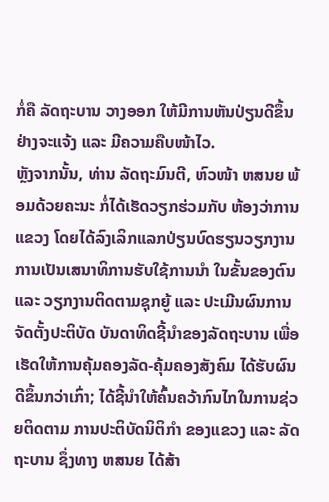ກໍ່ຄື ລັດຖະບານ ວາງອອກ ໃຫ້ມີການຫັນປ່ຽນດີຂຶ້ນຢ່າງຈະແຈ້ງ ແລະ ມີຄວາມຄືບໜ້າໄວ.
ຫຼັງຈາກນັ້ນ, ທ່ານ ລັດຖະມົນຕີ, ຫົວໜ້າ ຫສນຍ ພ້ອມດ້ວຍຄະນະ ກໍ່ໄດ້ເຮັດວຽກຮ່ວມກັບ ຫ້ອງວ່າການແຂວງ ໂດຍໄດ້ລົງເລິກແລກປ່ຽນບົດຮຽນວຽກງານ ການເປັນເສນາທິການຮັບໃຊ້ການນໍາ ໃນຂັ້ນຂອງຕົນ ແລະ ວຽກງານຕິດຕາມຊຸກຍູ້ ແລະ ປະເມີນຜົນການຈັດຕັ້ງປະຕິບັດ ບັນດາທິດຊີ້ນໍາຂອງລັດຖະບານ ເພື່ອເຮັດໃຫ້ການຄຸ້ມຄອງລັດ-ຄຸ້ມຄອງສັງຄົມ ໄດ້ຮັບຜົນດີຂຶ້ນກວ່າເກົ່າ; ໄດ້ຊີ້ນໍາໃຫ້ຄົ້ນຄວ້າກົນໄກໃນການຊ່ວຍຕິດຕາມ ການປະຕິບັດນິຕິກຳ ຂອງແຂວງ ແລະ ລັດຖະບານ ຊຶ່ງທາງ ຫສນຍ ໄດ້ສ້າ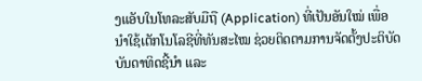ງແອັບໃນໂທລະສັບມືຖື (Application) ທີ່ເປັນອັນໃໝ່ ເພື່ອນໍາໃຊ້ເຕັກໂນໂລຊີທີ່ທັນສະໄໝ ຊ່ວຍຕິດຕາມການຈັດຕັ້ງປະຕິບັດບັນດາທິດຊີ້ນໍາ ແລະ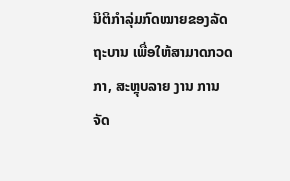ນິຕິກຳລຸ່ມກົດໝາຍຂອງລັດຖະບານ ເພື່ອໃຫ້ສາມາດກວດກາ, ສະຫຼຸບລາຍ ງານ ການຈັດ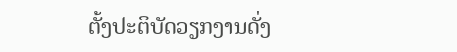ຕັ້ງປະຕິບັດວຽກງານດັ່ງ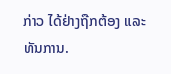ກ່າວ ໄດ້ຢ່າງຖືກຕ້ອງ ແລະ ທັນການ.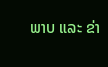ພາບ ແລະ ຂ່າ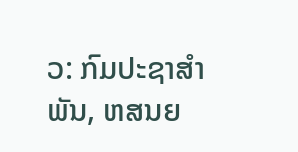ວ: ກົມປະຊາສຳພັນ, ຫສນຍ